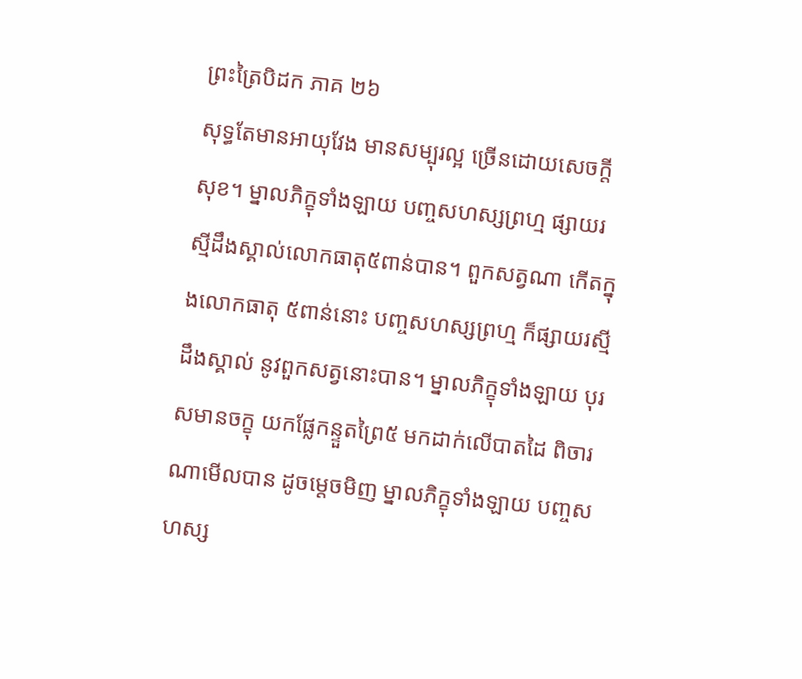ព្រះត្រៃបិដក ភាគ ២៦
សុទ្ធតែមានអាយុវែង មានសម្បុរល្អ ច្រើនដោយសេចក្តីសុខ។ ម្នាលភិក្ខុទាំងឡាយ បញ្ចសហស្សព្រហ្ម ផ្សាយរស្មីដឹងស្គាល់លោកធាតុ៥ពាន់បាន។ ពួកសត្វណា កើតក្នុងលោកធាតុ ៥ពាន់នោះ បញ្ចសហស្សព្រហ្ម ក៏ផ្សាយរស្មីដឹងស្គាល់ នូវពួកសត្វនោះបាន។ ម្នាលភិក្ខុទាំងឡាយ បុរសមានចក្ខុ យកផ្លែកន្ទួតព្រៃ៥ មកដាក់លើបាតដៃ ពិចារណាមើលបាន ដូចម្តេចមិញ ម្នាលភិក្ខុទាំងឡាយ បញ្ចសហស្ស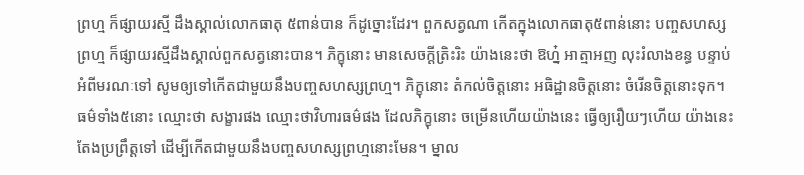ព្រហ្ម ក៏ផ្សាយរស្មី ដឹងស្គាល់លោកធាតុ ៥ពាន់បាន ក៏ដូច្នោះដែរ។ ពួកសត្វណា កើតក្នុងលោកធាតុ៥ពាន់នោះ បញ្ចសហស្សព្រហ្ម ក៏ផ្សាយរស្មីដឹងស្គាល់ពួកសត្វនោះបាន។ ភិក្ខុនោះ មានសេចក្តីត្រិះរិះ យ៉ាងនេះថា ឱហ្ន៎ អាត្មាអញ លុះរំលាងខន្ធ បន្ទាប់អំពីមរណៈទៅ សូមឲ្យទៅកើតជាមួយនឹងបញ្ចសហស្សព្រហ្ម។ ភិក្ខុនោះ តំកល់ចិត្តនោះ អធិដ្ឋានចិត្តនោះ ចំរើនចិត្តនោះទុក។ ធម៌ទាំង៥នោះ ឈ្មោះថា សង្ខារផង ឈ្មោះថាវិហារធម៌ផង ដែលភិក្ខុនោះ ចម្រើនហើយយ៉ាងនេះ ធ្វើឲ្យរឿយៗហើយ យ៉ាងនេះ តែងប្រព្រឹត្តទៅ ដើម្បីកើតជាមួយនឹងបញ្ចសហស្សព្រហ្មនោះមែន។ ម្នាល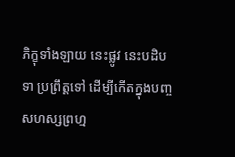ភិក្ខុទាំងឡាយ នេះផ្លូវ នេះបដិបទា ប្រព្រឹត្តទៅ ដើម្បីកើតក្នុងបញ្ចសហស្សព្រហ្ម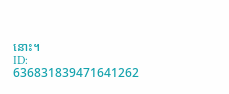នោះ។
ID: 636831839471641262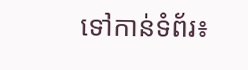ទៅកាន់ទំព័រ៖